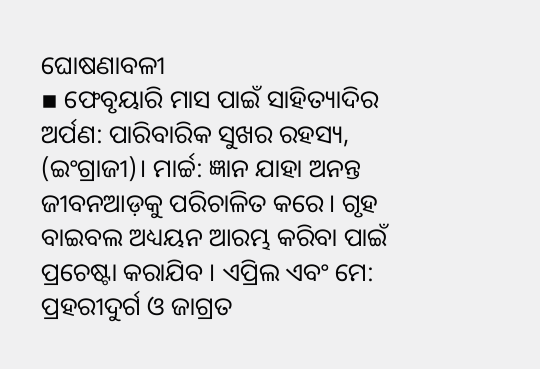ଘୋଷଣାବଳୀ
▪ ଫେବୃୟାରି ମାସ ପାଇଁ ସାହିତ୍ୟାଦିର ଅର୍ପଣ: ପାରିବାରିକ ସୁଖର ରହସ୍ୟ, (ଇଂଗ୍ରାଜୀ)। ମାର୍ଚ୍ଚ: ଜ୍ଞାନ ଯାହା ଅନନ୍ତ ଜୀବନଆଡ଼କୁ ପରିଚାଳିତ କରେ। ଗୃହ ବାଇବଲ ଅଧ୍ୟୟନ ଆରମ୍ଭ କରିବା ପାଇଁ ପ୍ରଚେଷ୍ଟା କରାଯିବ । ଏପ୍ରିଲ ଏବଂ ମେ: ପ୍ରହରୀଦୁର୍ଗ ଓ ଜାଗ୍ରତ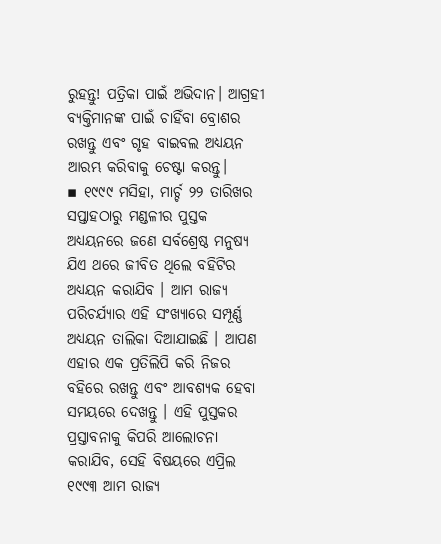ରୁହନ୍ତୁ! ପତ୍ରିକା ପାଇଁ ଅଭିଦାନ। ଆଗ୍ରହୀ ବ୍ୟକ୍ତିମାନଙ୍କ ପାଇଁ ଚାହିଁବା ବ୍ରୋଶର ରଖନ୍ତୁ ଏବଂ ଗୃହ ବାଇବଲ ଅଧ୍ୟୟନ ଆରମ୍ଭ କରିବାକୁ ଚେଷ୍ଟା କରନ୍ତୁ।
▪ ୧୯୯୯ ମସିହା, ମାର୍ଚ୍ଚ ୨୨ ତାରିଖର ସପ୍ତାହଠାରୁ ମଣ୍ଡଳୀର ପୁସ୍ତକ ଅଧ୍ୟୟନରେ ଜଣେ ସର୍ବଶ୍ରେଷ୍ଠ ମନୁଷ୍ୟ ଯିଏ ଥରେ ଜୀବିତ ଥିଲେ ବହିଟିର ଅଧ୍ୟୟନ କରାଯିବ । ଆମ ରାଜ୍ୟ ପରିଚର୍ଯ୍ୟାର ଏହି ସଂଖ୍ୟାରେ ସମ୍ପୂର୍ଣ୍ଣ ଅଧ୍ୟୟନ ତାଲିକା ଦିଆଯାଇଛି । ଆପଣ ଏହାର ଏକ ପ୍ରତିଲିପି କରି ନିଜର ବହିରେ ରଖନ୍ତୁ ଏବଂ ଆବଶ୍ୟକ ହେବା ସମୟରେ ଦେଖନ୍ତୁ । ଏହି ପୁସ୍ତକର ପ୍ରସ୍ତାବନାକୁ କିପରି ଆଲୋଚନା କରାଯିବ, ସେହି ବିଷୟରେ ଏପ୍ରିଲ ୧୯୯୩ ଆମ ରାଜ୍ୟ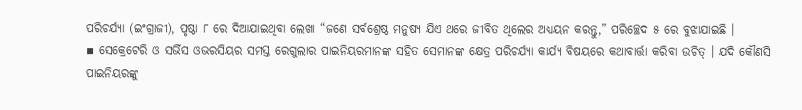ପରିଚର୍ଯ୍ୟା (ଇଂଗ୍ରାଜୀ), ପୃଷ୍ଠା ୮ ରେ ଦିଆଯାଇଥିବା ଲେଖା “ଜଣେ ସର୍ବଶ୍ରେଷ୍ଠ ମନୁଷ୍ୟ ଯିଏ ଥରେ ଜୀବିତ ଥିଲେର ଅଧ୍ୟୟନ କରନ୍ତୁ,” ପରିଚ୍ଛେଦ ୫ ରେ ବୁଝାଯାଇଛି ।
▪ ସେକ୍ରେଟେରି ଓ ସର୍ଭିସ ଓଭରସିୟର ସମସ୍ତ ରେଗୁଲାର ପାଇନିୟରମାନଙ୍କ ସହିତ ସେମାନଙ୍କ କ୍ଷେତ୍ର ପରିଚର୍ଯ୍ୟା କାର୍ଯ୍ୟ ବିଷୟରେ କଥାବାର୍ତ୍ତା କରିବା ଉଚିତ୍ । ଯଦି କୌଣସି ପାଇନିୟରଙ୍କୁ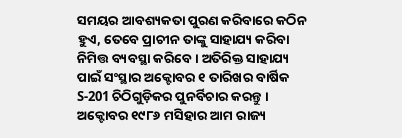ସମୟର ଆବଶ୍ୟକତା ପୁରଣ କରିବାରେ କଠିନ ହୁଏ, ତେବେ ପ୍ରାଚୀନ ତାଙ୍କୁ ସାହାଯ୍ୟ କରିବା ନିମିତ୍ତ ବ୍ୟବସ୍ଥା କରିବେ । ଅତିରିକ୍ତ ସାହାଯ୍ୟ ପାଇଁ ସଂସ୍ଥାର ଅକ୍ଟୋବର ୧ ତାରିଖର ବାର୍ଷିକ S-201 ଚିଠିଗୁଡ଼ିକର ପୁନର୍ବିଚାର କରନ୍ତୁ । ଅକ୍ଟୋବର ୧୯୮୬ ମସିହାର ଆମ ରାଜ୍ୟ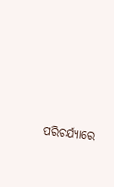ପରିଚର୍ଯ୍ୟାରେ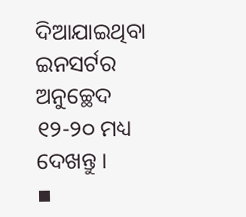ଦିଆଯାଇଥିବା ଇନସର୍ଟର ଅନୁଚ୍ଛେଦ ୧୨-୨୦ ମଧ୍ୟ ଦେଖନ୍ତୁ ।
▪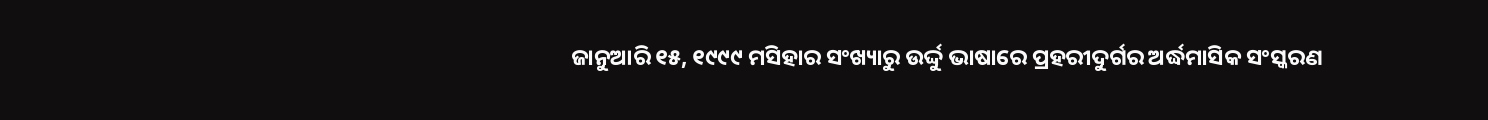ଜାନୁଆରି ୧୫, ୧୯୯୯ ମସିହାର ସଂଖ୍ୟାରୁ ଉର୍ଦ୍ଦୁ ଭାଷାରେ ପ୍ରହରୀଦୁର୍ଗର ଅର୍ଦ୍ଧମାସିକ ସଂସ୍କରଣ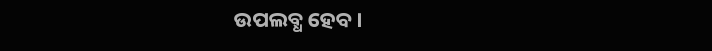ଉପଲବ୍ଧ ହେବ।